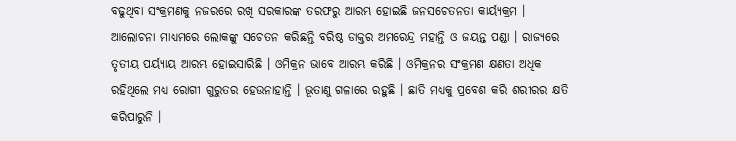ବଢୁଥିବା ସଂକ୍ରମଣକୁ ନଜରରେ ରଖି ସରକାରଙ୍କ ତରଫରୁ ଆରମ୍ଭ ହୋଇଛି ଜନସଚେତନତା କାର୍ୟ୍ୟକ୍ରମ । ଆଲୋଚନା ମାଧ୍ୟମରେ ଲୋକଙ୍କୁ ସଚେତନ କରିଛନ୍ତି ବରିଷ୍ଠ ଡାକ୍ତର ଅମରେନ୍ଦ୍ର ମହାନ୍ତି ଓ ଜୟନ୍ତ ପଣ୍ଡା । ରାଜ୍ୟରେ ତୃତୀୟ ପର୍ୟ୍ୟାୟ ଆରମ୍ଭ ହୋଇସାରିଛି । ଓମିକ୍ରନ ଭାବେ ଆରମ୍ଭ କରିଛି । ଓମିକ୍ରନର ସଂକ୍ରମଣ କ୍ଷଣତା ଅଧିକ ରହିଥିଲେ ମଧ୍ୟ ରୋଗୀ ଗୁରୁତର ହେଉନାହାନ୍ତି । ଭୂତାଣୁ ଗଳାରେ ରହୁଛି । ଛାତି ମଧ୍ୟକୁ ପ୍ରବେଶ କରି ଶରୀରର କ୍ଷତି କରିପାରୁନି ।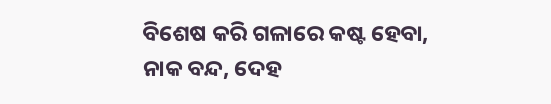ବିଶେଷ କରି ଗଳାରେ କଷ୍ଟ ହେବା, ନାକ ବନ୍ଦ, ଦେହ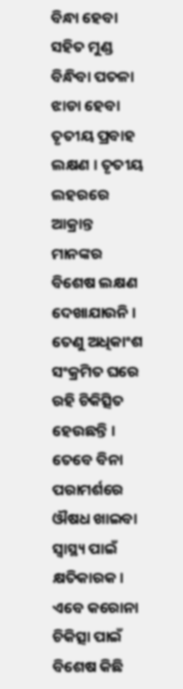ବିନ୍ଧା ହେବା ସହିତ ମୁଣ୍ଡ ବିନ୍ଧିବା ପତଳା ଝାଡା ହେବା ତୃତୀୟ ପ୍ରବାହ ଲକ୍ଷଣ । ତୃତୀୟ ଲହରରେ ଆକ୍ରାନ୍ତ ମାନଙ୍କର ବିଶେଷ ଲକ୍ଷଣ ଦେଖାଯାଉନି । ତେଣୁ ଅଧିକାଂଶ ସଂକ୍ରମିତ ଘରେ ରହି ଚିକିତ୍ସିତ ହେଉଛନ୍ତି । ତେବେ ବିନା ପରାମର୍ଶରେ ଔଷଧ ଖାଇବା ସ୍ବାସ୍ଥ୍ୟ ପାଇଁ କ୍ଷତିକାରକ । ଏବେ କରୋନା ଚିକିତ୍ସା ପାଇଁ ବିଶେଷ କିଛି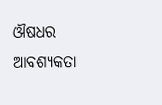ଔଷଧର ଆବଶ୍ୟକତା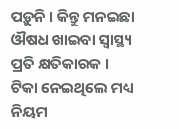ପଡ଼ୁନି । କିନ୍ତୁ ମନଇଛା ଔଷଧ ଖାଇବା ସ୍ବାସ୍ଥ୍ୟ ପ୍ରତି କ୍ଷତିକାରକ । ଟିକା ନେଇଥିଲେ ମଧ୍ୟ ନିୟମ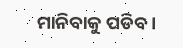ମାନିବାକୁ ପଡିବ ।